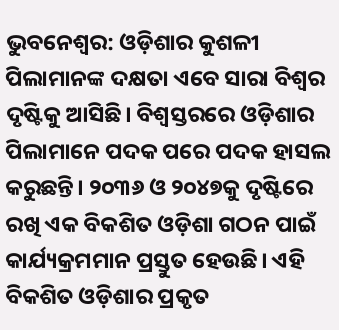ଭୁବନେଶ୍ୱର: ଓଡ଼ିଶାର କୁଶଳୀ ପିଲାମାନଙ୍କ ଦକ୍ଷତା ଏବେ ସାରା ବିଶ୍ୱର ଦୃଷ୍ଟିକୁ ଆସିଛି। ବିଶ୍ବସ୍ତରରେ ଓଡ଼ିଶାର ପିଲାମାନେ ପଦକ ପରେ ପଦକ ହାସଲ କରୁଛନ୍ତି। ୨୦୩୬ ଓ ୨୦୪୭କୁ ଦୃଷ୍ଟିରେ ରଖି ଏକ ବିକଶିତ ଓଡ଼ିଶା ଗଠନ ପାଇଁ କାର୍ଯ୍ୟକ୍ରମମାନ ପ୍ରସ୍ତୁତ ହେଉଛି। ଏହି ବିକଶିତ ଓଡ଼ିଶାର ପ୍ରକୃତ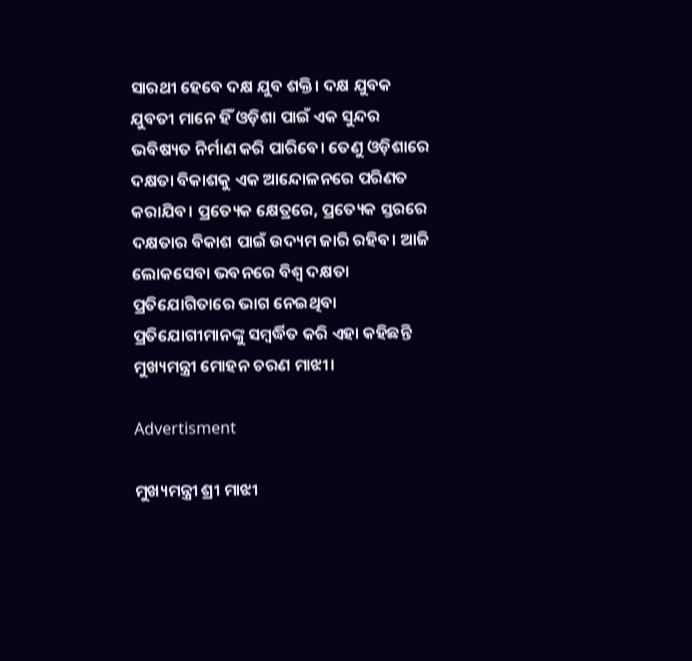ସାରଥୀ ହେବେ ଦକ୍ଷ ଯୁବ ଶକ୍ତି। ଦକ୍ଷ ଯୁବକ ଯୁବତୀ ମାନେ ହିଁ ଓଡ଼ିଶା ପାଇଁ ଏକ ସୁନ୍ଦର ଭବିଷ୍ୟତ ନିର୍ମାଣ କରି ପାରିବେ। ତେଣୁ ଓଡ଼ିଶାରେ ଦକ୍ଷତା ବିକାଶକୁ ଏକ ଆନ୍ଦୋଳନରେ ପରିଣତ କରାଯିବ। ପ୍ରତ୍ୟେକ କ୍ଷେତ୍ରରେ, ପ୍ରତ୍ୟେକ ସ୍ତରରେ ଦକ୍ଷତାର ବିକାଶ ପାଇଁ ଉଦ୍ୟମ ଜାରି ରହିବ। ଆଜି ଲୋକସେବା ଭବନରେ ବିଶ୍ବ ଦକ୍ଷତା ପ୍ରତିଯୋଗିତାରେ ଭାଗ ନେଇଥିବା ପ୍ରତିଯୋଗୀମାନଙ୍କୁ ସମ୍ବର୍ଦ୍ଧିତ କରି ଏହା କହିଛନ୍ତି ମୁଖ୍ୟମନ୍ତ୍ରୀ ମୋହନ ଚରଣ ମାଝୀ।

Advertisment

ମୁଖ୍ୟମନ୍ତ୍ରୀ ଶ୍ରୀ ମାଝୀ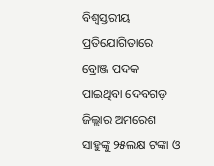ବିଶ୍ୱସ୍ତରୀୟ ପ୍ରତିଯୋଗିତାରେ ବ୍ରୋଞ୍ଜ ପଦକ ପାଇଥିବା ଦେବଗଡ଼ ଜିଲ୍ଲାର ଅମରେଶ ସାହୁଙ୍କୁ ୨୫ଲକ୍ଷ ଟଙ୍କା ଓ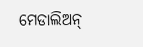ମେଡାଲିଅନ୍‌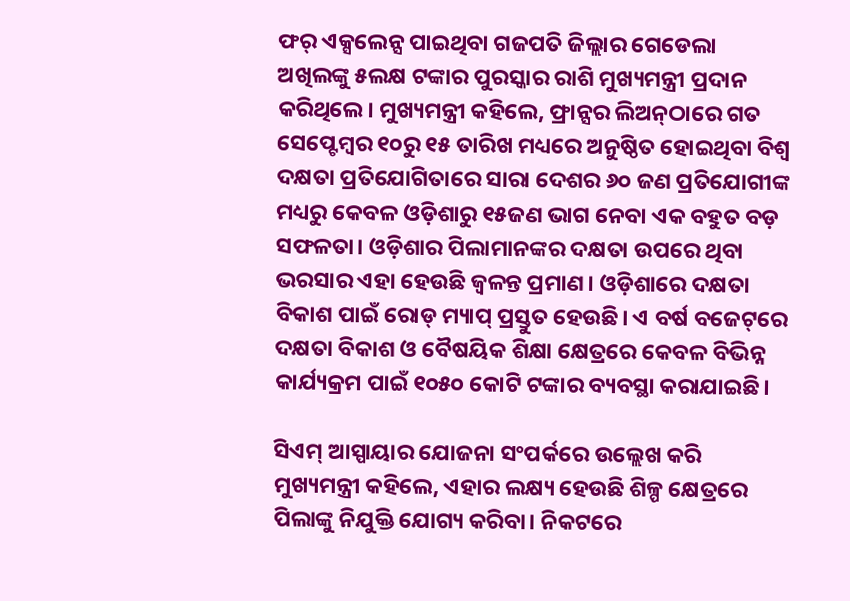ଫର୍‌ ଏକ୍ସଲେନ୍ସ ପାଇଥିବା ଗଜପତି ଜିଲ୍ଲାର ଗେଡେଲା ଅଖିଲଙ୍କୁ ୫ଲକ୍ଷ ଟଙ୍କାର ପୁରସ୍କାର ରାଶି ମୁଖ୍ୟମନ୍ତ୍ରୀ ପ୍ରଦାନ କରିଥିଲେ। ମୁଖ୍ୟମନ୍ତ୍ରୀ କହିଲେ, ଫ୍ରାନ୍ସର ଲିଅନ୍‌ଠାରେ ଗତ ସେପ୍ଟେମ୍ବର ୧୦ରୁ ୧୫ ତାରିଖ ମଧ୍ୟରେ ଅନୁଷ୍ଠିତ ହୋଇଥିବା ବିଶ୍ବ ଦକ୍ଷତା ପ୍ରତିଯୋଗିତାରେ ସାରା ଦେଶର ୬୦ ଜଣ ପ୍ରତିଯୋଗୀଙ୍କ ମଧ୍ୟରୁ କେବଳ ଓଡ଼ିଶାରୁ ୧୫ଜଣ ଭାଗ ନେବା ଏକ ବହୁତ ବଡ଼ ସଫଳତା। ଓଡ଼ିଶାର ପିଲାମାନଙ୍କର ଦକ୍ଷତା ଉପରେ ଥିବା ଭରସାର ଏହା ହେଉଛି ଜ୍ୱଳନ୍ତ ପ୍ରମାଣ। ଓଡ଼ିଶାରେ ଦକ୍ଷତା ବିକାଶ ପାଇଁ ରୋଡ୍‌ ମ୍ୟାପ୍‌ ପ୍ରସ୍ତୁତ ହେଉଛି। ଏ ବର୍ଷ ବଜେଟ୍‌ରେ ଦକ୍ଷତା ବିକାଶ ଓ ବୈଷୟିକ ଶିକ୍ଷା କ୍ଷେତ୍ରରେ କେବଳ ବିଭିନ୍ନ କାର୍ଯ୍ୟକ୍ରମ ପାଇଁ ୧୦୫୦ କୋଟି ଟଙ୍କାର ବ୍ୟବସ୍ଥା କରାଯାଇଛି।

ସିଏମ୍‌ ଆସ୍ପାୟାର ଯୋଜନା ସଂପର୍କରେ ଉଲ୍ଲେଖ କରି ମୁଖ୍ୟମନ୍ତ୍ରୀ କହିଲେ, ଏହାର ଲକ୍ଷ୍ୟ ହେଉଛି ଶିଳ୍ପ କ୍ଷେତ୍ରରେ ପିଲାଙ୍କୁ ନିଯୁକ୍ତି ଯୋଗ୍ୟ କରିବା। ନିକଟରେ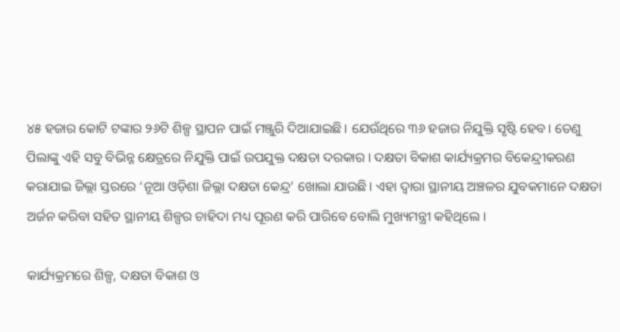୪୫ ହଜାର କୋଟି ଟଙ୍କାର ୨୬ଟି ଶିଳ୍ପ ସ୍ଥାପନ ପାଇଁ ମଞ୍ଜୁରି ଦିଆଯାଇଛି। ଯେଉଁଥିରେ ୩୬ ହଜାର ନିଯୁକ୍ତି ସୃଷ୍ଟି ହେବ। ତେଣୁ ପିଲାଙ୍କୁ ଏହି ସବୁ ବିଭିନ୍ନ କ୍ଷେତ୍ରରେ ନିଯୁକ୍ତି ପାଇଁ ଉପଯୁକ୍ତ ଦକ୍ଷତା ଦରକାର। ଦକ୍ଷତା ବିକାଶ କାର୍ଯ୍ୟକ୍ରମର ବିକେନ୍ଦ୍ରୀକରଣ କରାଯାଇ ଜିଲ୍ଲା ସ୍ତରରେ ‘ନୂଆ ଓଡ଼ିଶା ଜିଲ୍ଲା ଦକ୍ଷତା କେନ୍ଦ୍ର’ ଖୋଲା ଯାଉଛି। ଏହା ଦ୍ବାରା ସ୍ଥାନୀୟ ଅଞ୍ଚଳର ଯୁବକମାନେ ଦକ୍ଷତା ଅର୍ଜନ କରିବା ସହିତ ସ୍ଥାନୀୟ ଶିଳ୍ପର ଚାହିଦା ମଧ୍ୟ ପୂରଣ କରି ପାରିବେ ବୋଲି ମୁଖ୍ୟମନ୍ତ୍ରୀ କହିଥିଲେ।

କାର୍ଯ୍ୟକ୍ରମରେ ଶିଳ୍ପ, ଦକ୍ଷତା ବିକାଶ ଓ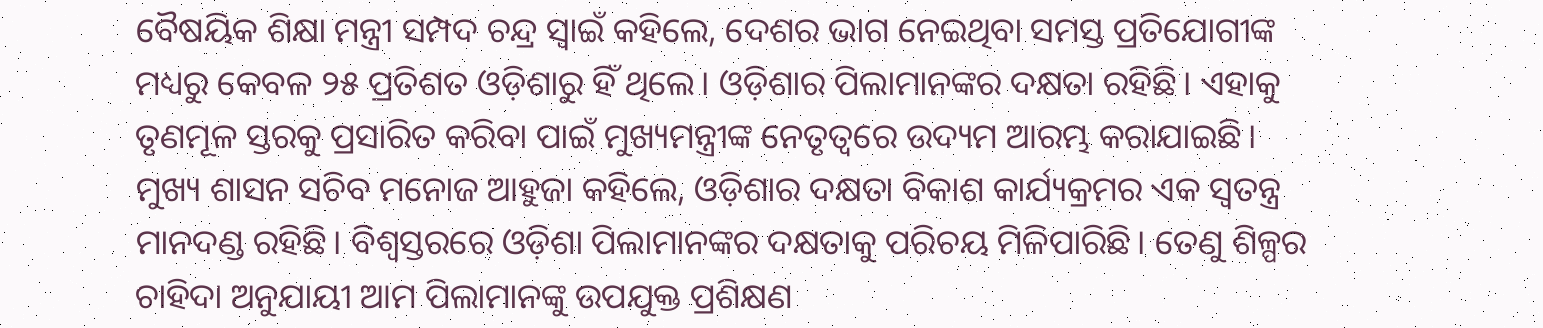ବୈଷୟିକ ଶିକ୍ଷା ମନ୍ତ୍ରୀ ସମ୍ପଦ ଚନ୍ଦ୍ର ସ୍ୱାଇଁ କହିଲେ, ଦେଶର ଭାଗ ନେଇଥିବା ସମସ୍ତ ପ୍ରତିଯୋଗୀଙ୍କ ମଧ୍ୟରୁ କେବଳ ୨୫ ପ୍ରତିଶତ ଓଡ଼ିଶାରୁ ହିଁ ଥିଲେ। ଓଡ଼ିଶାର ପିଲାମାନଙ୍କର ଦକ୍ଷତା ରହିଛି। ଏହାକୁ ତୃଣମୂଳ ସ୍ତରକୁ ପ୍ରସାରିତ କରିବା ପାଇଁ ମୁଖ୍ୟମନ୍ତ୍ରୀଙ୍କ ନେତୃତ୍ୱରେ ଉଦ୍ୟମ ଆରମ୍ଭ କରାଯାଇଛି। ମୁଖ୍ୟ ଶାସନ ସଚିବ ମନୋଜ ଆହୁଜା କହିଲେ, ଓଡ଼ିଶାର ଦକ୍ଷତା ବିକାଶ କାର୍ଯ୍ୟକ୍ରମର ଏକ ସ୍ୱତନ୍ତ୍ର ମାନଦଣ୍ଡ ରହିଛି। ବିଶ୍ୱସ୍ତରରେ ଓଡ଼ିଶା ପିଲାମାନଙ୍କର ଦକ୍ଷତାକୁ ପରିଚୟ ମିଳିପାରିଛି। ତେଣୁ ଶିଳ୍ପର ଚାହିଦା ଅନୁଯାୟୀ ଆମ ପିଲାମାନଙ୍କୁ ଉପଯୁକ୍ତ ପ୍ରଶିକ୍ଷଣ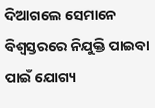ଦିଆଗଲେ ସେମାନେ ବିଶ୍ୱସ୍ତରରେ ନିଯୁକ୍ତି ପାଇବା ପାଇଁ ଯୋଗ୍ୟ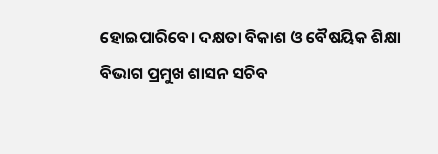ହୋଇପାରିବେ। ଦକ୍ଷତା ବିକାଶ ଓ ବୈଷୟିକ ଶିକ୍ଷା ବିଭାଗ ପ୍ରମୁଖ ଶାସନ ସଚିବ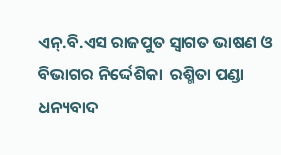ଏନ୍.ବି.ଏସ ରାଜପୁତ ସ୍ୱାଗତ ଭାଷଣ ଓ ବିଭାଗର ନିର୍ଦ୍ଦେଶିକା  ରଶ୍ମିତା ପଣ୍ଡା ଧନ୍ୟବାଦ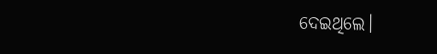ଦେଇଥିଲେ।